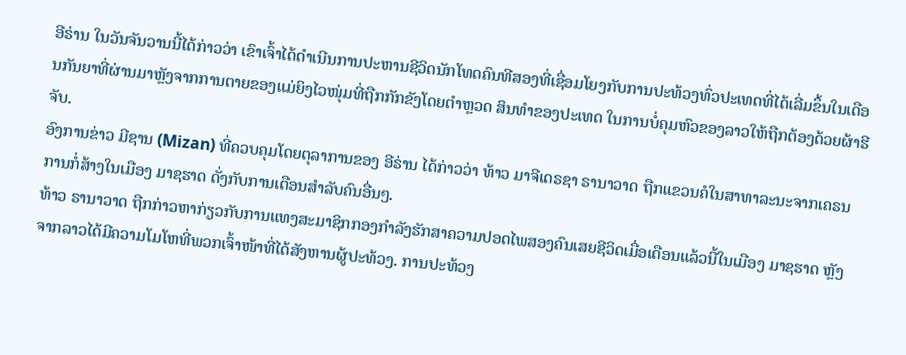ອີຣ່ານ ໃນວັນຈັນວານນີ້ໄດ້ກ່າວວ່າ ເຂົາເຈົ້າໄດ້ດຳເນີນການປະຫານຊີວິດນັກໂທດຄົນທີສອງທີ່ເຊື່ອມໂຍງກັບການປະທ້ວງທົ່ວປະເທດທີ່ໄດ້ເລີ່ມຂຶ້ນໃນເດືອນກັນຍາທີ່ຜ່ານມາຫຼັງຈາກການຕາຍຂອງແມ່ຍິງໄວໜຸ່ມທີ່ຖືກກັກຂັງໂດຍຕຳຫຼວດ ສິນທຳຂອງປະເທດ ໃນການບໍ່ຄຸມຫົວຂອງລາວໃຫ້ຖືກຕ້ອງດ້ວຍຜ້າຮີຈັບ.
ອົງການຂ່າວ ມີຊານ (Mizan) ທີ່ຄວບຄຸມໂດຍຕຸລາການຂອງ ອີຣ່ານ ໄດ້ກ່າວວ່າ ທ້າວ ມາຈີເດຣຊາ ຣານາວາດ ຖືກແຂວນຄໍໃນສາທາລະນະຈາກເຄຣນການກໍ່ສ້າງໃນເມືອງ ມາຊຮາດ ດັ່ງກັບການເຕືອນສຳລັບຄົນອື່ນໆ.
ທ້າວ ຣານາວາດ ຖືກກ່າວຫາກ່ຽວກັບການແທງສະມາຊິກກອງກຳລັງຮັກສາຄວາມປອດໄພສອງຄົນເສຍຊີວິດເມື່ອເດືອນແລ້ວນີ້ໃນເມືອງ ມາຊຮາດ ຫຼັງຈາກລາວໄດ້ມີຄວາມໂມໂຫທີ່ພວກເຈົ້າໜ້າທີ່ໄດ້ສັງຫານຜູ້ປະທ້ວງ. ການປະທ້ວງ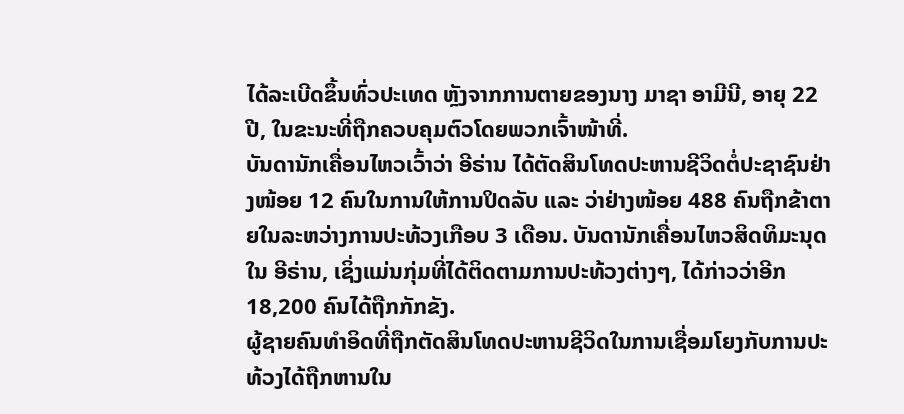ໄດ້ລະເບີດຂຶ້ນທົ່ວປະເທດ ຫຼັງຈາກການຕາຍຂອງນາງ ມາຊາ ອາມີນີ, ອາຍຸ 22 ປີ, ໃນຂະນະທີ່ຖືກຄວບຄຸມຕົວໂດຍພວກເຈົ້າໜ້າທີ່.
ບັນດານັກເຄື່ອນໄຫວເວົ້າວ່າ ອີຣ່ານ ໄດ້ຕັດສິນໂທດປະຫານຊີວິດຕໍ່ປະຊາຊົນຢ່າງໜ້ອຍ 12 ຄົນໃນການໃຫ້ການປິດລັບ ແລະ ວ່າຢ່າງໜ້ອຍ 488 ຄົນຖືກຂ້າຕາຍໃນລະຫວ່າງການປະທ້ວງເກືອບ 3 ເດືອນ. ບັນດານັກເຄື່ອນໄຫວສິດທິມະນຸດໃນ ອີຣ່ານ, ເຊິ່ງແມ່ນກຸ່ມທີ່ໄດ້ຕິດຕາມການປະທ້ວງຕ່າງໆ, ໄດ້ກ່າວວ່າອີກ 18,200 ຄົນໄດ້ຖືກກັກຂັງ.
ຜູ້ຊາຍຄົນທຳອິດທີ່ຖືກຕັດສິນໂທດປະຫານຊີວິດໃນການເຊື່ອມໂຍງກັບການປະທ້ວງໄດ້ຖືກຫານໃນ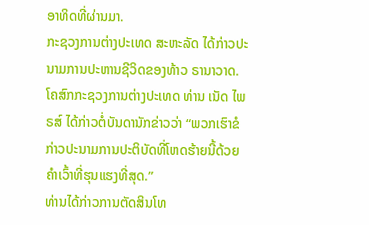ອາທິດທີ່ຜ່ານມາ.
ກະຊວງການຕ່າງປະເທດ ສະຫະລັດ ໄດ້ກ່າວປະນາມການປະຫານຊີວິດຂອງທ້າວ ຣານາວາດ.
ໂຄສົກກະຊວງການຕ່າງປະເທດ ທ່ານ ເນັດ ໄພຣສ໌ ໄດ້ກ່າວຕໍ່ບັນດານັກຂ່າວວ່າ “ພວກເຮົາຂໍກ່າວປະນາມການປະຕິບັດທີ່ໂຫດຮ້າຍນີ້ດ້ວຍຄຳເວົ້າທີ່ຮຸນແຮງທີ່ສຸດ.”
ທ່ານໄດ້ກ່າວການຕັດສິນໂທ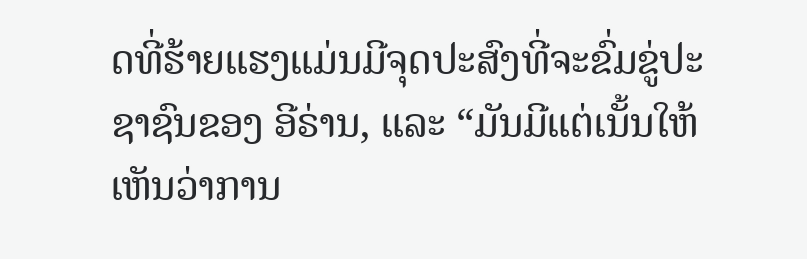ດທີ່ຮ້າຍແຮງແມ່ນມີຈຸດປະສົງທີ່ຈະຂົ່ມຂູ່ປະຊາຊົນຂອງ ອີຣ່ານ, ແລະ “ມັນມີແຕ່ເນັ້ນໃຫ້ເຫັນວ່າການ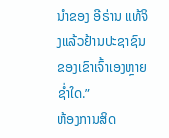ນຳຂອງ ອີຣ່ານ ແທ້ຈິງແລ້ວຢ້ານປະຊາຊົນຂອງເຂົາເຈົ້າເອງຫຼາຍຊ່ຳໃດ.”
ຫ້ອງການສິດ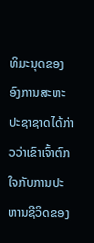ທິມະນຸດຂອງອົງການສະຫະປະຊາຊາດໄດ້ກ່າວວ່າເຂົາເຈົ້າຕົກໃຈກັບການປະຫານຊີວິດຂອງ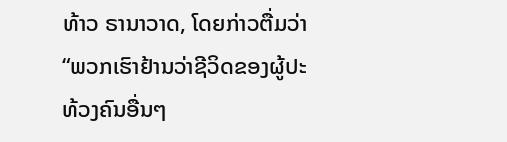ທ້າວ ຣານາວາດ, ໂດຍກ່າວຕື່ມວ່າ “ພວກເຮົາຢ້ານວ່າຊີວິດຂອງຜູ້ປະທ້ວງຄົນອື່ນໆ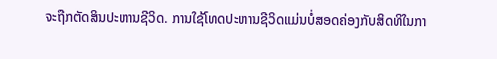ຈະຖືກຕັດສິນປະຫານຊີວິດ. ການໃຊ້ໂທດປະຫານຊີວິດແມ່ນບໍ່ສອດຄ່ອງກັບສິດທິໃນກາ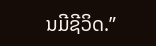ນມີຊີວິດ.”